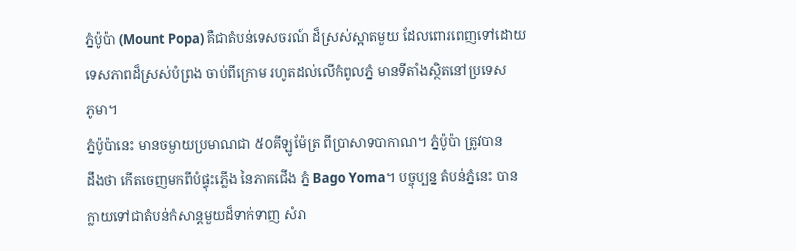ភ្នំប៉ូប៉ា (Mount Popa) គឺជាតំបន់ទេសចរណ៍ ដ៏ស្រស់ស្អាតមួយ ដែលពោរពេញទៅដោយ
ទេសភាពដ៏ស្រស់បំព្រង ចាប់ពីក្រោម រហូតដល់លើកំពូលភ្នំ មានទីតាំងស្ថិតនៅប្រទេស
ភូមា។
ភ្នំប៉ូប៉ានេះ មានចម្ងាយប្រមាណជា ៥០គីឡូម៉ែត្រ ពីប្រាសាទបាកាណ។ ភ្នំប៉ូប៉ា ត្រូវបាន
ដឹងថា កើតចេញមកពីបំផ្ទុះភ្លើង នៃភាគជើង ភ្នំ Bago Yoma។ បច្ចុប្បន្ន តំបន់ភ្នំនេះ បាន
ក្លាយទៅជាតំបន់កំសាន្តមួយដ៏ទាក់ទាញ សំរា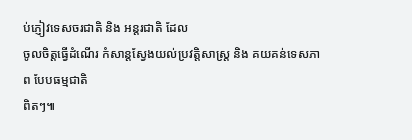ប់ភ្ញៀវទេសចរជាតិ និង អន្តរជាតិ ដែល
ចូលចិត្តធ្វើដំណើរ កំសាន្តស្វែងយល់ប្រវត្តិសាស្រ្ត និង គយគន់ទេសភាព បែបធម្មជាតិ
ពិតៗ៕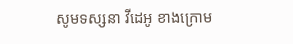សូមទស្សនា វីដេអូ ខាងក្រោម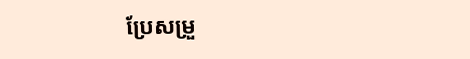ប្រែសម្រួ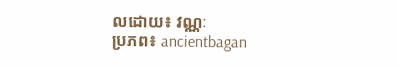លដោយ៖ វណ្ណៈ
ប្រភព៖ ancientbagan